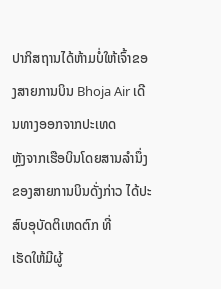ປາກິສຖານໄດ້ຫ້າມບໍ່ໃຫ້ເຈົ້າຂອງສາຍການບິນ Bhoja Air ເດີນທາງອອກຈາກປະເທດ
ຫຼັງຈາກເຮືອບິນໂດຍສານລຳນຶ່ງຂອງສາຍການບິນດັ່ງກ່າວ ໄດ້ປະສົບອຸບັດຕິເຫດຕົກ ທີ່
ເຮັດໃຫ້ມີຜູ້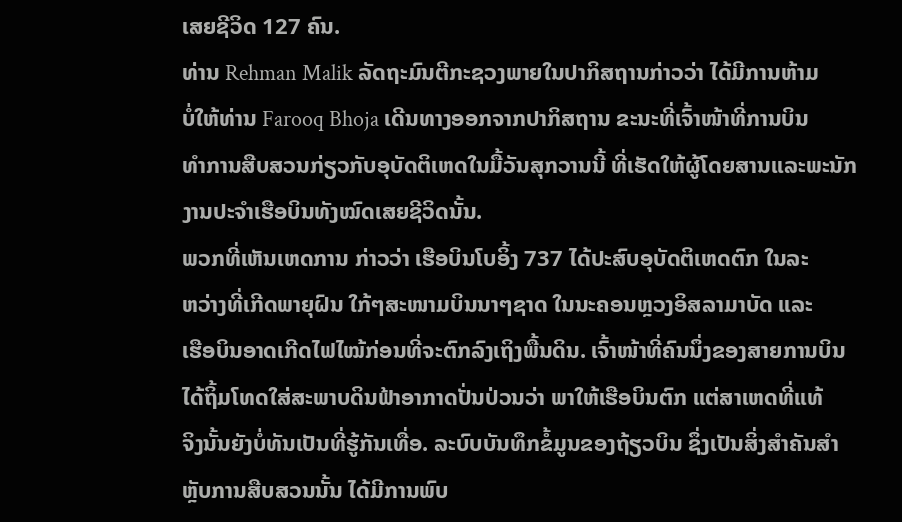ເສຍຊີວິດ 127 ຄົນ.
ທ່ານ Rehman Malik ລັດຖະມົນຕີກະຊວງພາຍໃນປາກິສຖານກ່າວວ່າ ໄດ້ມີການຫ້າມ
ບໍ່ໃຫ້ທ່ານ Farooq Bhoja ເດີນທາງອອກຈາກປາກິສຖານ ຂະນະທີ່ເຈົ້າໜ້າທີ່ການບິນ
ທຳການສືບສວນກ່ຽວກັບອຸບັດຕິເຫດໃນມື້ວັນສຸກວານນີ້ ທີ່ເຮັດໃຫ້ຜູ້ໂດຍສານແລະພະນັກ
ງານປະຈຳເຮືອບິນທັງໝົດເສຍຊີວິດນັ້ນ.
ພວກທີ່ເຫັນເຫດການ ກ່າວວ່າ ເຮືອບິນໂບອິ້ງ 737 ໄດ້ປະສົບອຸບັດຕິເຫດຕົກ ໃນລະ
ຫວ່າງທີ່ເກີດພາຍຸຝົນ ໃກ້ໆສະໜາມບິນນາໆຊາດ ໃນນະຄອນຫຼວງອິສລາມາບັດ ແລະ
ເຮືອບິນອາດເກີດໄຟໄໝ້ກ່ອນທີ່ຈະຕົກລົງເຖິງພື້ນດິນ. ເຈົ້າໜ້າທີ່ຄົນນຶ່ງຂອງສາຍການບິນ
ໄດ້ຖິ້ມໂທດໃສ່ສະພາບດິນຟ້າອາກາດປັ່ນປ່ວນວ່າ ພາໃຫ້ເຮືອບິນຕົກ ແຕ່ສາເຫດທີ່ແທ້
ຈິງນັ້ນຍັງບໍ່ທັນເປັນທີ່ຮູ້ກັນເທື່ອ. ລະບົບບັນທຶກຂໍ້ມູນຂອງຖ້ຽວບິນ ຊຶ່ງເປັນສິ່ງສຳຄັນສຳ
ຫຼັບການສືບສວນນັ້ນ ໄດ້ມີການພົບ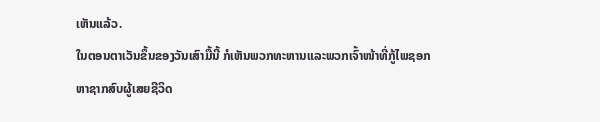ເຫັນແລ້ວ.
ໃນຕອນຕາເວັນຂຶ້ນຂອງວັນເສົາມື້ນີ້ ກໍເຫັນພວກທະຫານແລະພວກເຈົ້າໜ້າທີ່ກູ້ໄພຊອກ
ຫາຊາກສົບຜູ້ເສຍຊີວິດ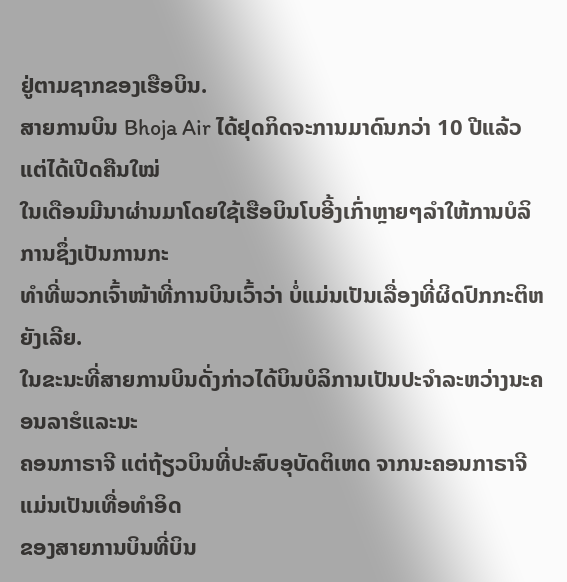ຢູ່ຕາມຊາກຂອງເຮືອບິນ.
ສາຍການບິນ Bhoja Air ໄດ້ຢຸດກິດຈະການມາດົນກວ່າ 10 ປີແລ້ວ ແຕ່ໄດ້ເປີດຄືນໃໝ່
ໃນເດືອນມີນາຜ່ານມາໂດຍໃຊ້ເຮືອບິນໂບອີ້ງເກົ່າຫຼາຍໆລຳໃຫ້ການບໍລິການຊຶ່ງເປັນການກະ
ທຳທີ່ພວກເຈົ້າໜ້າທີ່ການບິນເວົ້າວ່າ ບໍ່ແມ່ນເປັນເລື່ອງທີ່ຜິດປົກກະຕິຫຍັງເລີຍ.
ໃນຂະນະທີ່ສາຍການບິນດັ່ງກ່າວໄດ້ບິນບໍລິການເປັນປະຈຳລະຫວ່າງນະຄອນລາຮໍແລະນະ
ຄອນກາຣາຈີ ແຕ່ຖ້ຽວບິນທີ່ປະສົບອຸບັດຕິເຫດ ຈາກນະຄອນກາຣາຈີແມ່ນເປັນເທື່ອທຳອິດ
ຂອງສາຍການບິນທີ່ບິນ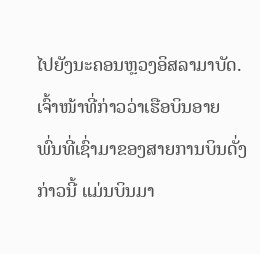ໄປຍັງນະຄອນຫຼວງອິສລາມາບັດ. ເຈົ້າໜ້າທີ່ກ່າວວ່າເຮືອບິນອາຍ
ພົ່ນທີ່ເຊົ່າມາຂອງສາຍການບິນດັ່ງ ກ່າວນີ້ ແມ່ນບິນມາ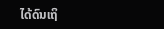ໄດ້ດົນເຖິ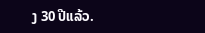ງ 30 ປີແລ້ວ.